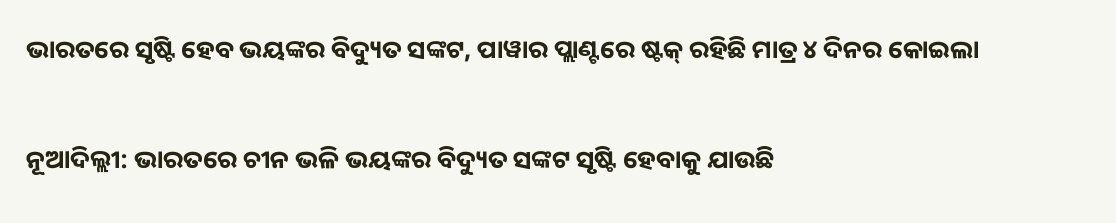ଭାରତରେ ସୃଷ୍ଟି ହେବ ଭୟଙ୍କର ବିଦ୍ୟୁତ ସଙ୍କଟ, ପାୱାର ପ୍ଲାଣ୍ଟରେ ଷ୍ଟକ୍ ରହିଛି ମାତ୍ର ୪ ଦିନର କୋଇଲା

ନୂଆଦିଲ୍ଲୀ: ଭାରତରେ ଚୀନ ଭଳି ଭୟଙ୍କର ବିଦ୍ୟୁତ ସଙ୍କଟ ସୃଷ୍ଟି ହେବାକୁ ଯାଉଛି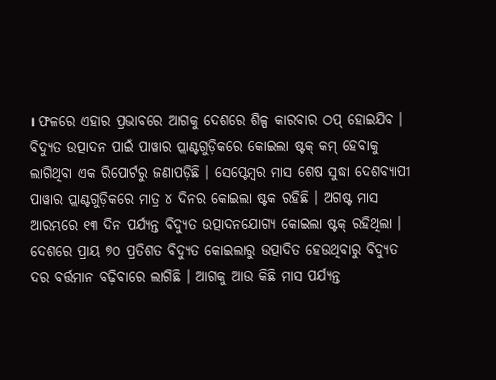। ଫଳରେ ଏହାର ପ୍ରଭାବରେ ଆଗକୁ ଦେଶରେ ଶିଳ୍ପ କାରବାର ଠପ୍ ହୋଇଯିବ । ବିଦ୍ୟୁତ ଉତ୍ପାଦନ ପାଇଁ ପାୱାର ପ୍ଲାଣ୍ଟଗୁଡ଼ିକରେ କୋଇଲା ଷ୍ଟକ୍ କମ୍ ହେବାକୁ ଲାଗିଥିବା ଏକ ରିପୋର୍ଟରୁ ଜଣାପଡ଼ିଛି । ସେପ୍ଟେମ୍ବର ମାସ ଶେଷ ସୁଦ୍ଧା ଦେଶବ୍ୟାପୀ ପାୱାର ପ୍ଲାଣ୍ଟଗୁଡ଼ିକରେ ମାତ୍ର ୪ ଦିନର କୋଇଲା ଷ୍ଟକ ରହିଛି । ଅଗଷ୍ଟ ମାସ ଆରମ୍ଭରେ ୧୩ ଦିନ ପର୍ଯ୍ୟନ୍ତ ବିଦ୍ୟୁତ ଉତ୍ପାଦନଯୋଗ୍ୟ କୋଇଲା ଷ୍ଟକ୍ ରହିଥିଲା । ଦେଶରେ ପ୍ରାୟ ୭୦ ପ୍ରତିଶତ ବିଦ୍ୟୁତ କୋଇଲାରୁ ଉତ୍ପାଦିତ ହେଉଥିବାରୁ ବିଦ୍ୟୁତ ଦର ବର୍ତ୍ତମାନ ବଢ଼ିବାରେ ଲାଗିଛି । ଆଗକୁ ଆଉ କିଛି ମାସ ପର୍ଯ୍ୟନ୍ତ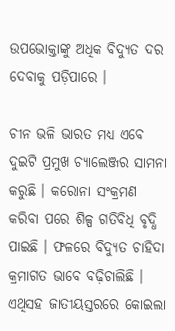ଉପଭୋକ୍ତାଙ୍କୁ ଅଧିକ ବିଦ୍ୟୁତ ଦର ଦେବାକୁ ପଡ଼ିପାରେ ।

ଚୀନ ଭଳି ଭାରତ ମଧ୍ୟ ଏବେ ଦୁଇଟି ପ୍ରମୁଖ ଚ୍ୟାଲେଞ୍ଜର ସାମନା କରୁଛି । କରୋନା ସଂକ୍ରମଣ କରିବା ପରେ ଶିଳ୍ପ ଗତିବିଧି ବୃଦ୍ଧି ପାଇଛି । ଫଳରେ ବିଦ୍ୟୁତ ଚାହିଦା କ୍ରମାଗତ ଭାବେ ବଢ଼ିଚାଲିଛି । ଏଥିସହ ଜାତୀୟସ୍ତରରେ କୋଇଲା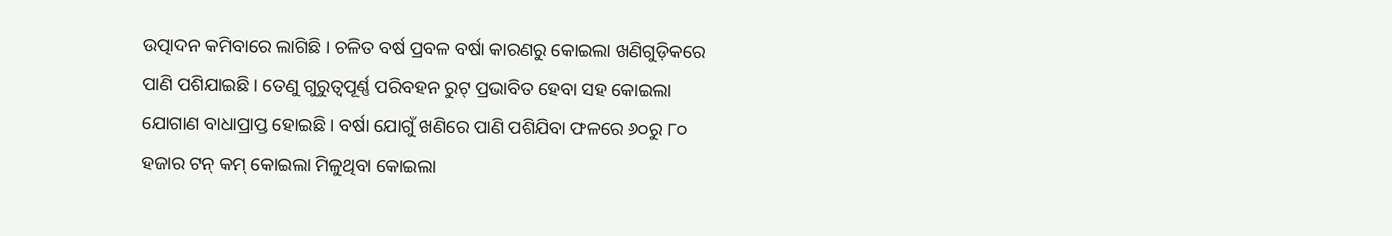ଉତ୍ପାଦନ କମିବାରେ ଲାଗିଛି । ଚଳିତ ବର୍ଷ ପ୍ରବଳ ବର୍ଷା କାରଣରୁ କୋଇଲା ଖଣିଗୁଡ଼ିକରେ ପାଣି ପଶିଯାଇଛି । ତେଣୁ ଗୁରୁତ୍ୱପୂର୍ଣ୍ଣ ପରିବହନ ରୁଟ୍ ପ୍ରଭାବିତ ହେବା ସହ କୋଇଲା ଯୋଗାଣ ବାଧାପ୍ରାପ୍ତ ହୋଇଛି । ବର୍ଷା ଯୋଗୁଁ ଖଣିରେ ପାଣି ପଶିଯିବା ଫଳରେ ୬୦ରୁ ୮୦ ହଜାର ଟନ୍ କମ୍ କୋଇଲା ମିଳୁଥିବା କୋଇଲା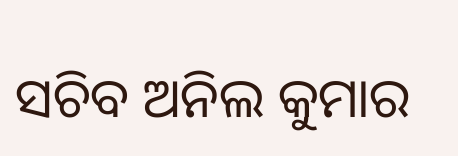ସଚିବ ଅନିଲ କୁମାର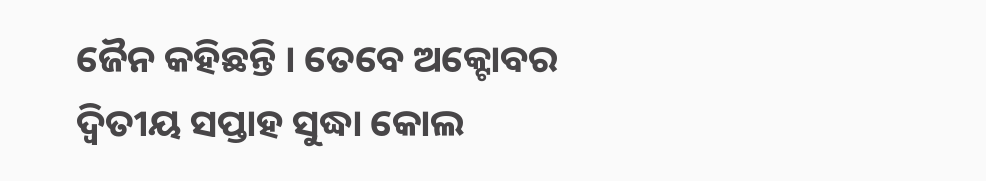ଜୈନ କହିଛନ୍ତି । ତେବେ ଅକ୍ଟୋବର ଦ୍ୱିତୀୟ ସପ୍ତାହ ସୁଦ୍ଧା କୋଲ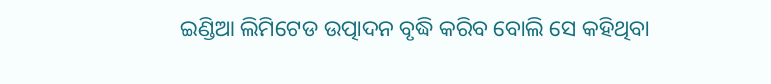ଇଣ୍ଡିଆ ଲିମିଟେଡ ଉତ୍ପାଦନ ବୃଦ୍ଧି କରିବ ବୋଲି ସେ କହିଥିବା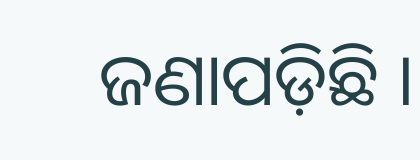ଜଣାପଡ଼ିଛି ।